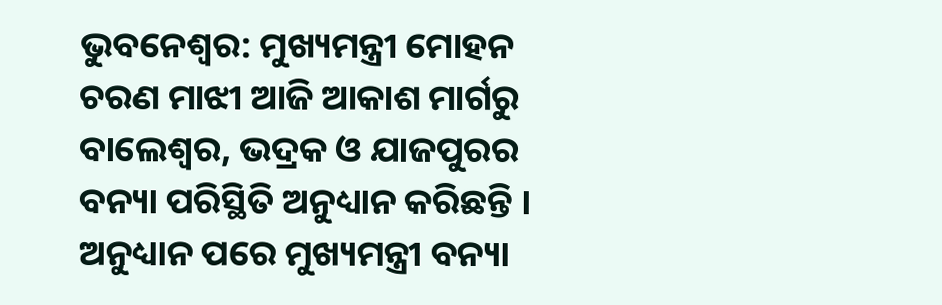ଭୁବନେଶ୍ବର: ମୁଖ୍ୟମନ୍ତ୍ରୀ ମୋହନ ଚରଣ ମାଝୀ ଆଜି ଆକାଶ ମାର୍ଗରୁ ବାଲେଶ୍ୱର, ଭଦ୍ରକ ଓ ଯାଜପୁରର ବନ୍ୟା ପରିସ୍ଥିତି ଅନୁଧ୍ୟାନ କରିଛନ୍ତି । ଅନୁଧ୍ୟାନ ପରେ ମୁଖ୍ୟମନ୍ତ୍ରୀ ବନ୍ୟା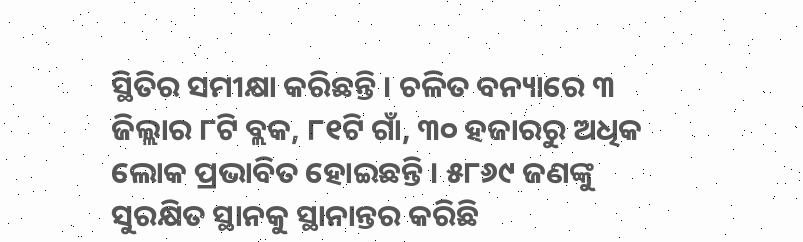ସ୍ଥିତିର ସମୀକ୍ଷା କରିଛନ୍ତି । ଚଳିତ ବନ୍ୟାରେ ୩ ଜିଲ୍ଲାର ୮ଟି ବ୍ଲକ, ୮୧ଟି ଗାଁ, ୩୦ ହଜାରରୁ ଅଧିକ ଲୋକ ପ୍ରଭାବିତ ହୋଇଛନ୍ତି । ୫୮୬୯ ଜଣଙ୍କୁ ସୁରକ୍ଷିତ ସ୍ଥାନକୁ ସ୍ଥାନାନ୍ତର କରିଛି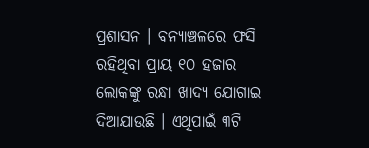ପ୍ରଶାସନ । ବନ୍ୟାଞ୍ଚଳରେ ଫସି ରହିଥିବା ପ୍ରାୟ ୧୦ ହଜାର ଲୋକଙ୍କୁ ରନ୍ଧା ଖାଦ୍ୟ ଯୋଗାଇ ଦିଆଯାଉଛି । ଏଥିପାଇଁ ୩ଟି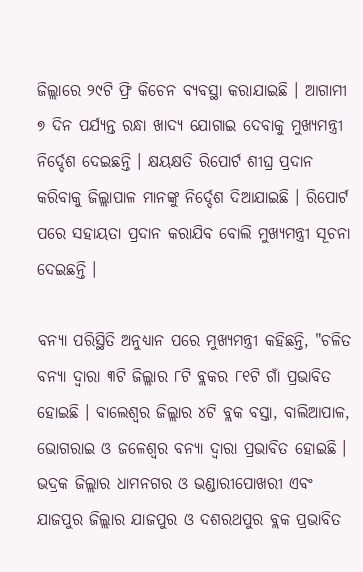ଜିଲ୍ଲାରେ ୨୯ଟି ଫ୍ରି କିଚେନ ବ୍ୟବସ୍ଥା କରାଯାଇଛି । ଆଗାମୀ ୭ ଦିନ ପର୍ଯ୍ୟନ୍ତ ରନ୍ଧା ଖାଦ୍ୟ ଯୋଗାଇ ଦେବାକୁ ମୁଖ୍ୟମନ୍ତ୍ରୀ ନିର୍ଦ୍ଦେଶ ଦେଇଛନ୍ତି । କ୍ଷୟକ୍ଷତି ରିପୋର୍ଟ ଶୀଘ୍ର ପ୍ରଦାନ କରିବାକୁ ଜିଲ୍ଲାପାଳ ମାନଙ୍କୁ ନିର୍ଦ୍ଦେଶ ଦିଆଯାଇଛି । ରିପୋର୍ଟ ପରେ ସହାୟତା ପ୍ରଦାନ କରାଯିବ ବୋଲି ମୁଖ୍ୟମନ୍ତ୍ରୀ ସୂଚନା ଦେଇଛନ୍ତି ।

ବନ୍ୟା ପରିସ୍ଥିତି ଅନୁଧ୍ୟାନ ପରେ ମୁଖ୍ୟମନ୍ତ୍ରୀ କହିଛନ୍ତି, "ଚଳିତ ବନ୍ୟା ଦ୍ୱାରା ୩ଟି ଜିଲ୍ଲାର ୮ଟି ବ୍ଲକର ୮୧ଟି ଗାଁ ପ୍ରଭାବିତ ହୋଇଛି । ବାଲେଶ୍ୱର ଜିଲ୍ଲାର ୪ଟି ବ୍ଲକ ବସ୍ତା, ବାଲିଆପାଳ, ଭୋଗରାଇ ଓ ଜଳେଶ୍ୱର ବନ୍ୟା ଦ୍ୱାରା ପ୍ରଭାବିତ ହୋଇଛି । ଭଦ୍ରକ ଜିଲ୍ଲାର ଧାମନଗର ଓ ଭଣ୍ଡାରୀପୋଖରୀ ଏବଂ ଯାଜପୁର ଜିଲ୍ଲାର ଯାଜପୁର ଓ ଦଶରଥପୁର ବ୍ଲକ ପ୍ରଭାବିତ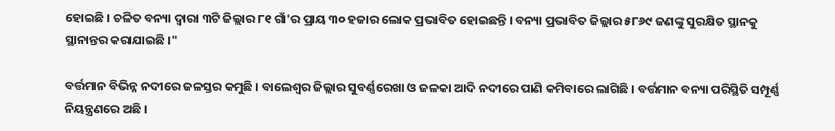ହୋଇଛି । ଚଳିତ ବନ୍ୟା ଦ୍ୱାରା ୩ଟି ଜିଲ୍ଲାର ୮୧ ଗାଁ'ର ପ୍ରାୟ ୩୦ ହଜାର ଲୋକ ପ୍ରଭାବିତ ହୋଇଛନ୍ତି । ବନ୍ୟା ପ୍ରଭାବିତ ଜିଲ୍ଲାର ୫୮୬୯ ଜଣଙ୍କୁ ସୁରକ୍ଷିତ ସ୍ଥାନକୁ ସ୍ଥାନାନ୍ତର କରାଯାଇଛି ।"

ବର୍ତ୍ତମାନ ବିଭିନ୍ନ ନଦୀରେ ଜଳସ୍ତର କମୁଛି । ବାଲେଶ୍ୱର ଜିଲ୍ଲାର ସୁବର୍ଣ୍ଣରେଖା ଓ ଜଳକା ଆଦି ନଦୀରେ ପାଣି କମିବାରେ ଲାଗିଛି । ବର୍ତ୍ତମାନ ବନ୍ୟା ପରିସ୍ଥିତି ସମ୍ପୂର୍ଣ୍ଣ ନିୟନ୍ତ୍ରଣରେ ଅଛି ।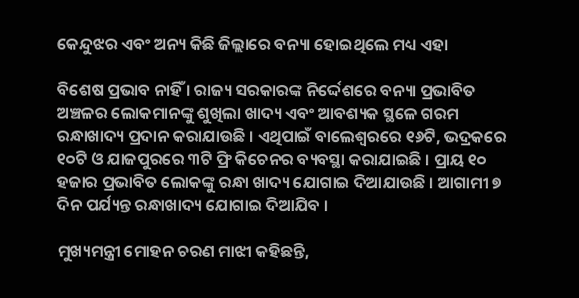କେନ୍ଦୁଝର ଏବଂ ଅନ୍ୟ କିଛି ଜିଲ୍ଲାରେ ବନ୍ୟା ହୋଇଥିଲେ ମଧ୍ୟ ଏହା

ବିଶେଷ ପ୍ରଭାବ ନାହିଁ । ରାଜ୍ୟ ସରକାରଙ୍କ ନିର୍ଦ୍ଦେଶରେ ବନ୍ୟା ପ୍ରଭାବିତ ଅଞ୍ଚଳର ଲୋକମାନଙ୍କୁ ଶୁଖିଲା ଖାଦ୍ୟ ଏବଂ ଆବଶ୍ୟକ ସ୍ଥଳେ ଗରମ ରନ୍ଧାଖାଦ୍ୟ ପ୍ରଦାନ କରାଯାଉଛି । ଏଥିପାଇଁ ବାଲେଶ୍ୱରରେ ୧୬ଟି, ଭଦ୍ରକରେ ୧୦ଟି ଓ ଯାଜପୁରରେ ୩ଟି ଫ୍ରି କିଚେନର ବ୍ୟବସ୍ଥା କରାଯାଇଛି । ପ୍ରାୟ ୧୦ ହଜାର ପ୍ରଭାବିତ ଲୋକଙ୍କୁ ରନ୍ଧା ଖାଦ୍ୟ ଯୋଗାଇ ଦିଆଯାଉଛି । ଆଗାମୀ ୭ ଦିନ ପର୍ଯ୍ୟନ୍ତ ରନ୍ଧାଖାଦ୍ୟ ଯୋଗାଇ ଦିଆଯିବ ।

ମୁଖ୍ୟମନ୍ତ୍ରୀ ମୋହନ ଚରଣ ମାଝୀ କହିଛନ୍ତି,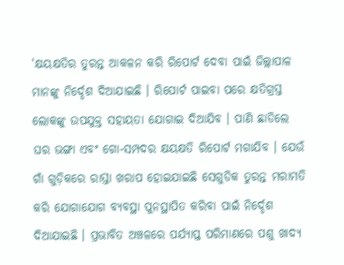‘କ୍ଷୟକ୍ଷତିର ତୁରନ୍ତ ଆକଳନ କରି ରିପୋର୍ଟ ଦେବା ପାଇଁ ଜିଲ୍ଲାପାଳ ମାନଙ୍କୁ ନିର୍ଦ୍ଦେଶ ଦିଆଯାଇଛି । ରିପୋର୍ଟ ପାଇବା ପରେ କ୍ଷତିଗ୍ରସ୍ତ ଲୋକଙ୍କୁ ଉପଯୁକ୍ତ ସହାୟତା ଯୋଗାଇ ଦିଆଯିବ । ପାଣି ଛାଡିଲେ ଘର ଭଙ୍ଗା ଏବଂ ଗୋ-ସମ୍ପଦର କ୍ଷୟକ୍ଷତି ରିପୋର୍ଟ ମଗାଯିବ । ଯେଉଁ ଗାଁ ଗୁଡ଼ିକରେ ରାସ୍ତା ଖରାପ ହୋଇଯାଇଛି ସେଗୁଡିକ ତୁରନ୍ତ ମରାମତି କରି ଯୋଗାଯୋଗ ବ୍ୟବସ୍ଥା ପୁନସ୍ଥାପିତ କରିବା ପାଇଁ ନିର୍ଦ୍ଦେଶ ଦିଆଯାଇଛି । ପ୍ରଭାବିତ ଅଞ୍ଚଳରେ ପର୍ଯ୍ୟାପ୍ତ ପରିମାଣରେ ପଶୁ ଖାଦ୍ୟ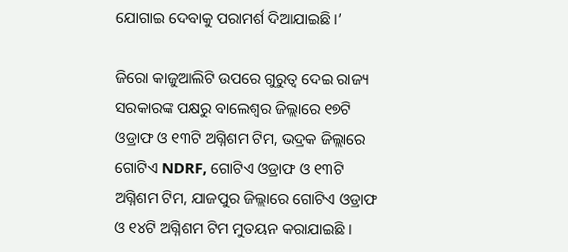ଯୋଗାଇ ଦେବାକୁ ପରାମର୍ଶ ଦିଆଯାଇଛି ।’

ଜିରୋ କାଜୁଆଲିଟି ଉପରେ ଗୁରୁତ୍ୱ ଦେଇ ରାଜ୍ୟ ସରକାରଙ୍କ ପକ୍ଷରୁ ବାଲେଶ୍ବର ଜିଲ୍ଲାରେ ୧୭ଟି ଓଡ୍ରାଫ ଓ ୧୩ଟି ଅଗ୍ନିଶମ ଟିମ, ଭଦ୍ରକ ଜିଲ୍ଲାରେ ଗୋଟିଏ NDRF, ଗୋଟିଏ ଓଡ୍ରାଫ ଓ ୧୩ଟି ଅଗ୍ନିଶମ ଟିମ, ଯାଜପୁର ଜିଲ୍ଲାରେ ଗୋଟିଏ ଓଡ୍ରାଫ ଓ ୧୪ଟି ଅଗ୍ନିଶମ ଟିମ ମୁତୟନ କରାଯାଇଛି ।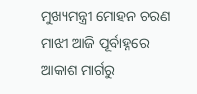ମୁଖ୍ୟମନ୍ତ୍ରୀ ମୋହନ ଚରଣ ମାଝୀ ଆଜି ପୂର୍ବାହ୍ନରେ ଆକାଶ ମାର୍ଗରୁ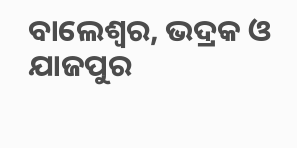ବାଲେଶ୍ୱର, ଭଦ୍ରକ ଓ ଯାଜପୁର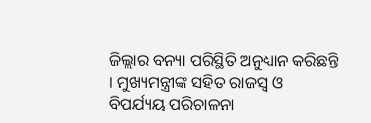ଜିଲ୍ଲାର ବନ୍ୟା ପରିସ୍ଥିତି ଅନୁଧ୍ୟାନ କରିଛନ୍ତି । ମୁଖ୍ୟମନ୍ତ୍ରୀଙ୍କ ସହିତ ରାଜସ୍ୱ ଓ ବିପର୍ଯ୍ୟୟ ପରିଚାଳନା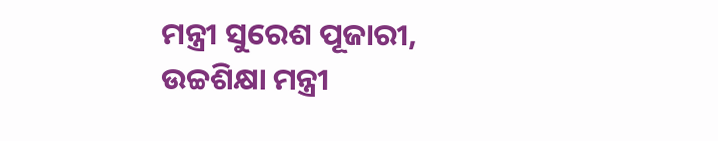ମନ୍ତ୍ରୀ ସୁରେଶ ପୂଜାରୀ, ଉଚ୍ଚଶିକ୍ଷା ମନ୍ତ୍ରୀ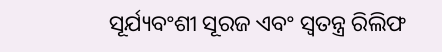ସୂର୍ଯ୍ୟବଂଶୀ ସୂରଜ ଏବଂ ସ୍ୱତନ୍ତ୍ର ରିଲିଫ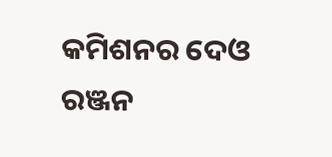କମିଶନର ଦେଓ ରଞ୍ଜନ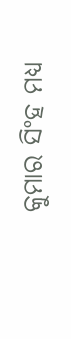କୁମାର ସିଂହ ମଧ୍ୟ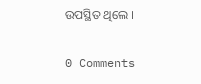ଉପସ୍ଥିତ ଥିଲେ ।

0 Comments